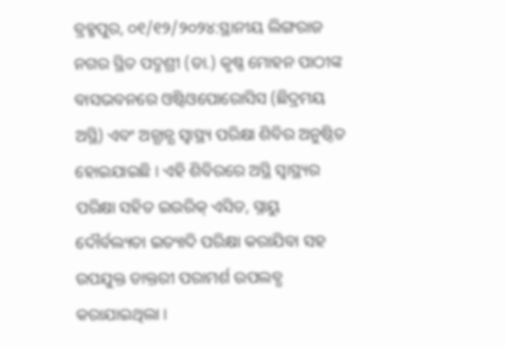ବ୍ରହ୍ମପୁର, ୦୧/୧୨/୨୦୨୪:ସ୍ଥାନୀୟ ଲିଙ୍ଗରାଜ ନଗର ସ୍ଥିତ ପଦ୍ମଶ୍ରୀ (ଡା.) କୃଷ୍ଣ ମୋହନ ପାଠୀଙ୍କ ବାସଭବନରେ ଓଷ୍ଟିଓପୋରୋସିସ (ଛିଦ୍ରମୟ ଅସ୍ଥି) ଏବଂ ଅନ୍ଯାନ୍ଯ ସ୍ବାସ୍ଥ୍ୟ ପରିକ୍ଷା ଶିବିର ଅନୁଷ୍ଠିତ ହୋଇଯାଇଛି । ଏହି ଶିବିରରେ ଅସ୍ଥି ସ୍ବାସ୍ଥ୍ୟର ପରିକ୍ଷା ସହିତ ଇଉରିକ୍ ଏସିଡ, ସ୍ନାୟୁ ଦୌର୍ବଲ୍ୟତା ଇତ୍ୟାଦି ପରିକ୍ଷା କରାଯିବା ସହ ଉପଯୁକ୍ତ ଡାକ୍ତରୀ ପରାମର୍ଶ ଉପଲବ୍ଧ କରାଯାଇଥିଲା ।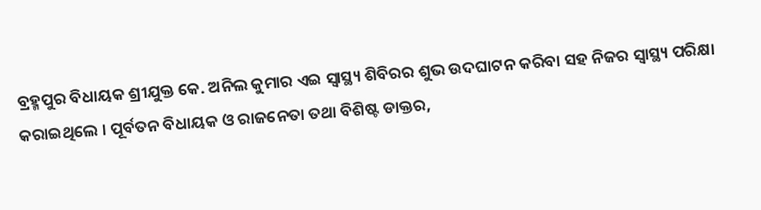ବ୍ରହ୍ମପୁର ବିଧାୟକ ଶ୍ରୀଯୁକ୍ତ କେ. ଅନିଲ କୁମାର ଏଇ ସ୍ବାସ୍ଥ୍ୟ ଶିବିରର ଶୁଭ ଉଦଘାଟନ କରିବା ସହ ନିଜର ସ୍ବାସ୍ଥ୍ୟ ପରିକ୍ଷା କରାଇଥିଲେ । ପୂର୍ବତନ ବିଧାୟକ ଓ ରାଜନେତା ତଥା ବିଶିଷ୍ଟ ଡାକ୍ତର,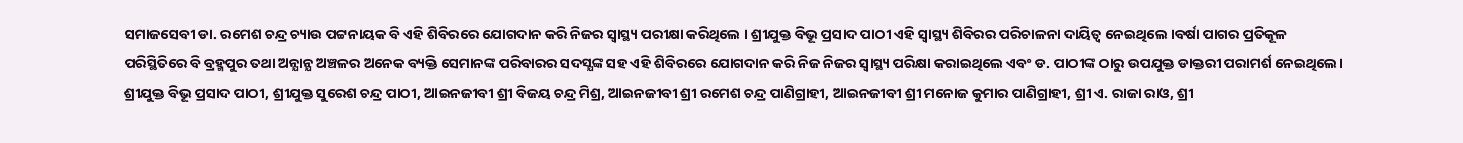ସମାଜସେବୀ ଡା. ରମେଶ ଚନ୍ଦ୍ର ଚ୍ୟାଉ ପଟ୍ଟନାୟକ ବି ଏହି ଶିବିରରେ ଯୋଗଦାନ କରି ନିଜର ସ୍ବାସ୍ଥ୍ୟ ପରୀକ୍ଷା କରିଥିଲେ । ଶ୍ରୀଯୁକ୍ତ ବିଭୂ ପ୍ରସାଦ ପାଠୀ ଏହି ସ୍ବାସ୍ଥ୍ୟ ଶିବିରର ପରିଚାଳନା ଦାୟିତ୍ବ ନେଇଥିଲେ ।ବର୍ଷା ପାଗର ପ୍ରତିକୂଳ ପରିସ୍ଥିତିରେ ବି ବ୍ରହ୍ମପୁର ତଥା ଅନ୍ଯାନ୍ଯ ଅଞ୍ଚଳର ଅନେକ ବ୍ୟକ୍ତି ସେମାନଙ୍କ ପରିବାରର ସଦସ୍ଯଙ୍କ ସହ ଏହି ଶିବିରରେ ଯୋଗଦାନ କରି ନିଜ ନିଜର ସ୍ବାସ୍ଥ୍ୟ ପରିକ୍ଷା କରାଇଥିଲେ ଏବଂ ଡ. ପାଠୀଙ୍କ ଠାରୁ ଉପଯୁକ୍ତ ଡାକ୍ତରୀ ପରାମର୍ଶ ନେଇଥିଲେ।
ଶ୍ରୀଯୁକ୍ତ ବିଭୂ ପ୍ରସାଦ ପାଠୀ, ଶ୍ରୀଯୁକ୍ତ ସୁରେଶ ଚନ୍ଦ୍ର ପାଠୀ, ଆଇନଜୀବୀ ଶ୍ରୀ ବିଜୟ ଚନ୍ଦ୍ର ମିଶ୍ର, ଆଇନଜୀବୀ ଶ୍ରୀ ରମେଶ ଚନ୍ଦ୍ର ପାଣିଗ୍ରାହୀ, ଆଇନଜୀବୀ ଶ୍ରୀ ମନୋଜ କୁମାର ପାଣିଗ୍ରାହୀ, ଶ୍ରୀ ଏ. ରାଜା ରାଓ, ଶ୍ରୀ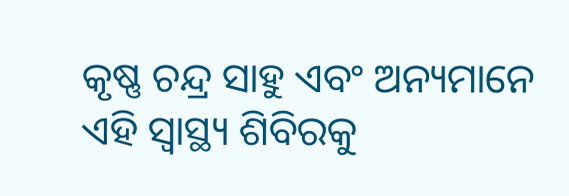କୃଷ୍ଣ ଚନ୍ଦ୍ର ସାହୁ ଏବଂ ଅନ୍ୟମାନେ ଏହି ସ୍ବାସ୍ଥ୍ୟ ଶିବିରକୁ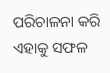ପରିଚାଳନା କରି ଏହାକୁ ସଫଳ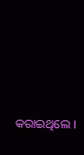କରାଇଥିଲେ ।